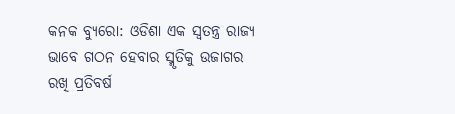କନକ ବ୍ୟୁରୋ: ଓଡିଶା ଏକ ସ୍ୱତନ୍ତ୍ର ରାଜ୍ୟ ଭାବେ ଗଠନ ହେବାର ସ୍ମୃତିକୁ ଉଜାଗର ରଖି ପ୍ରତିବର୍ଷ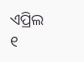ଏପ୍ରିଲ ୧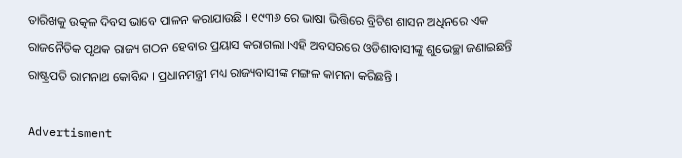ତାରିଖକୁ ଉତ୍କଳ ଦିବସ ଭାବେ ପାଳନ କରାଯାଉଛି । ୧୯୩୬ ରେ ଭାଷା ଭିତ୍ତିରେ ବ୍ରିଟିଶ ଶାସନ ଅଧିନରେ ଏକ ରାଜନୈତିକ ପୃଥକ ରାଜ୍ୟ ଗଠନ ହେବାର ପ୍ରୟାସ କରାଗଲା ।ଏହି ଅବସରରେ ଓଡିଶାବାସୀଙ୍କୁ ଶୁଭେଚ୍ଛା ଜଣାଇଛନ୍ତି ରାଷ୍ଟ୍ରପତି ରାମନାଥ କୋବିନ୍ଦ । ପ୍ରଧାନମନ୍ତ୍ରୀ ମଧ୍ୟ ରାଜ୍ୟବାସୀଙ୍କ ମଙ୍ଗଳ କାମନା କରିଛନ୍ତି ।

Advertisment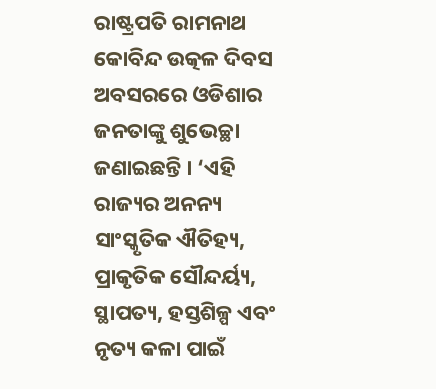ରାଷ୍ଟ୍ରପତି ରାମନାଥ କୋବିନ୍ଦ ଉତ୍କଳ ଦିବସ ଅବସରରେ ଓଡିଶାର ଜନତାଙ୍କୁ ଶୁଭେଚ୍ଛା ଜଣାଇଛନ୍ତି । ‘ଏହି ରାଜ୍ୟର ଅନନ୍ୟ ସାଂସ୍କୃତିକ ଐତିହ୍ୟ, ପ୍ରାକୃତିକ ସୌନ୍ଦର୍ୟ୍ୟ, ସ୍ଥାପତ୍ୟ, ହସ୍ତଶିଳ୍ପ ଏବଂ ନୃତ୍ୟ କଳା ପାଇଁ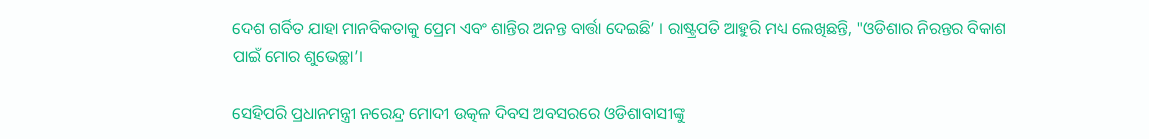ଦେଶ ଗର୍ବିତ ଯାହା ମାନବିକତାକୁ ପ୍ରେମ ଏବଂ ଶାନ୍ତିର ଅନନ୍ତ ବାର୍ତ୍ତା ଦେଇଛି’ । ରାଷ୍ଟ୍ରପତି ଆହୁରି ମଧ୍ୟ ଲେଖିଛନ୍ତି, "ଓଡିଶାର ନିରନ୍ତର ବିକାଶ ପାଇଁ ମୋର ଶୁଭେଚ୍ଛା’।

ସେହିପରି ପ୍ରଧାନମନ୍ତ୍ରୀ ନରେନ୍ଦ୍ର ମୋଦୀ ଉତ୍କଳ ଦିବସ ଅବସରରେ ଓଡିଶାବାସୀଙ୍କୁ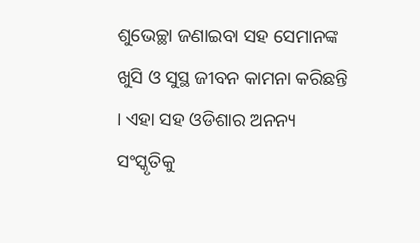ଶୁଭେଚ୍ଛା ଜଣାଇବା ସହ ସେମାନଙ୍କ ଖୁସି ଓ ସୁସ୍ଥ ଜୀବନ କାମନା କରିଛନ୍ତି । ଏହା ସହ ଓଡିଶାର ଅନନ୍ୟ ସଂସ୍କୃତିକୁ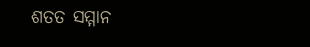ଶତତ ସମ୍ମାନ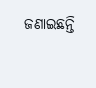ଜଣାଇଛନ୍ତି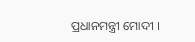ପ୍ରଧାନମନ୍ତ୍ରୀ ମୋଦୀ ।